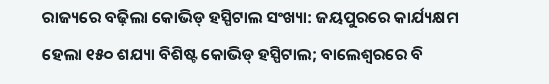ରାଜ୍ୟରେ ବଢ଼ିଲା କୋଭିଡ୍ ହସ୍ପିଟାଲ ସଂଖ୍ୟା: ଜୟପୁରରେ କାର୍ଯ୍ୟକ୍ଷମ ହେଲା ୧୫୦ ଶଯ୍ୟା ବିଶିଷ୍ଟ କୋଭିଡ୍ ହସ୍ପିଟାଲ; ବାଲେଶ୍ୱରରେ ବି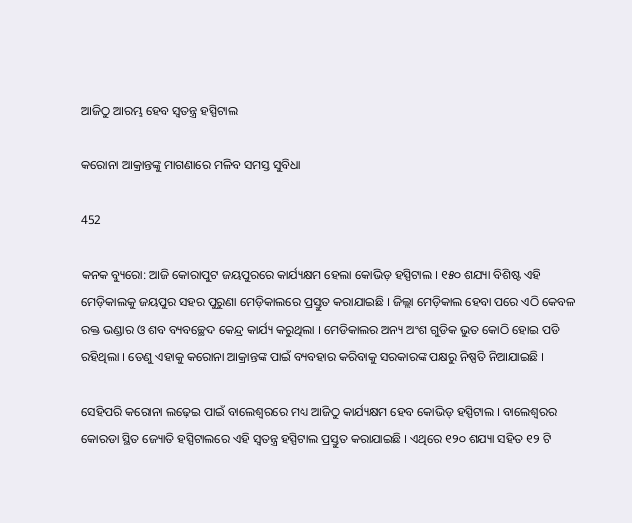ଆଜିଠୁ ଆରମ୍ଭ ହେବ ସ୍ୱତନ୍ତ୍ର ହସ୍ପିଟାଲ

କରୋନା ଆକ୍ରାନ୍ତଙ୍କୁ ମାଗଣାରେ ମଳିବ ସମସ୍ତ ସୁବିଧା

452

କନକ ବ୍ୟୁରୋ: ଆଜି କୋରାପୁଟ ଜୟପୁରରେ କାର୍ଯ୍ୟକ୍ଷମ ହେଲା କୋଭିଡ଼ ହସ୍ପିଟାଲ । ୧୫୦ ଶଯ୍ୟା ବିଶିଷ୍ଟ ଏହି ମେଡ଼ିକାଲକୁ ଜୟପୁର ସହର ପୁରୁଣା ମେଡ଼ିକାଲରେ ପ୍ରସ୍ତୁତ କରାଯାଇଛି । ଜିଲ୍ଲା ମେଡ଼ିକାଲ ହେବା ପରେ ଏଠି କେବଳ ରକ୍ତ ଭଣ୍ଡାର ଓ ଶବ ବ୍ୟବଚ୍ଛେଦ କେନ୍ଦ୍ର କାର୍ଯ୍ୟ କରୁଥିଲା । ମେଡିକାଲର ଅନ୍ୟ ଅଂଶ ଗୁଡିକ ଭୁତ କୋଠି ହୋଇ ପଡି ରହିଥିଲା । ତେଣୁ ଏହାକୁ କରୋନା ଆକ୍ରାନ୍ତଙ୍କ ପାଇଁ ବ୍ୟବହାର କରିବାକୁ ସରକାରଙ୍କ ପକ୍ଷରୁ ନିଷ୍ପତି ନିଆଯାଇଛି ।

ସେହିପରି କରୋନା ଲଢ଼େଇ ପାଇଁ ବାଲେଶ୍ୱରରେ ମଧ୍ୟ ଆଜିଠୁ କାର୍ଯ୍ୟକ୍ଷମ ହେବ କୋଭିଡ୍ ହସ୍ପିଟାଲ । ବାଲେଶ୍ୱରର କୋରଡା ସ୍ଥିତ ଜ୍ୟୋତି ହସ୍ପିଟାଲରେ ଏହି ସ୍ୱତନ୍ତ୍ର ହସ୍ପିଟାଲ ପ୍ରସ୍ତୁତ କରାଯାଇଛି । ଏଥିରେ ୧୨୦ ଶଯ୍ୟା ସହିତ ୧୨ ଟି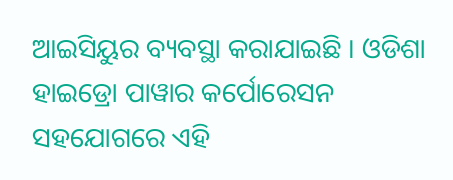ଆଇସିୟୁର ବ୍ୟବସ୍ଥା କରାଯାଇଛି । ଓଡିଶା ହାଇଡ୍ରୋ ପାୱାର କର୍ପୋରେସନ ସହଯୋଗରେ ଏହି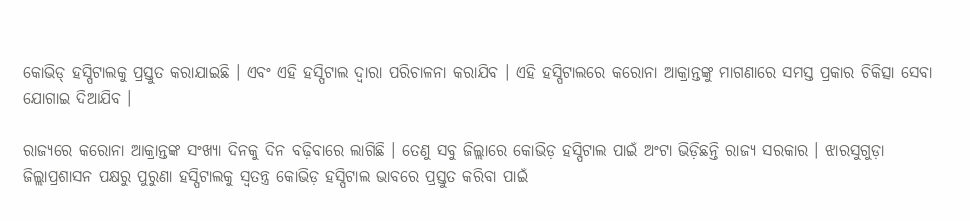କୋଭିଡ୍ ହସ୍ପିଟାଲକୁ ପ୍ରସ୍ତୁତ କରାଯାଇଛି । ଏବଂ ଏହି ହସ୍ପିଟାଲ ଦ୍ୱାରା ପରିଚାଳନା କରାଯିବ । ଏହି ହସ୍ପିଟାଲରେ କରୋନା ଆକ୍ରାନ୍ତଙ୍କୁ ମାଗଣାରେ ସମସ୍ତ ପ୍ରକାର ଚିକିତ୍ସା ସେବା ଯୋଗାଇ ଦିଆଯିବ ।

ରାଜ୍ୟରେ କରୋନା ଆକ୍ରାନ୍ତଙ୍କ ସଂଖ୍ୟା ଦିନକୁ ଦିନ ବଢ଼ିବାରେ ଲାଗିଛି । ତେଣୁ ସବୁ ଜିଲ୍ଲାରେ କୋଭିଡ଼ ହସ୍ପିଟାଲ ପାଇଁ ଅଂଟା ଭିଡ଼ିଛନ୍ତି ରାଜ୍ୟ ସରକାର । ଝାରସୁଗୁଡ଼ା ଜିଲ୍ଲାପ୍ରଶାସନ ପକ୍ଷରୁ ପୁରୁଣା ହସ୍ପିଟାଲକୁ ସ୍ୱତନ୍ତ୍ର କୋଭିଡ଼ ହସ୍ପିଟାଲ ଭାବରେ ପ୍ରସ୍ତୁତ କରିବା ପାଇଁ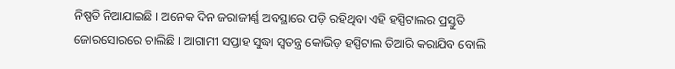ନିଷ୍ପତି ନିଆଯାଇଛି । ଅନେକ ଦିନ ଜରାଜୀର୍ଣ୍ଣ ଅବସ୍ଥାରେ ପଡ଼ି ରହିଥିବା ଏହି ହସ୍ପିଟାଲର ପ୍ରସ୍ତୁତି ଜୋରସୋରରେ ଚାଲିଛି । ଆଗାମୀ ସପ୍ତାହ ସୁଦ୍ଧା ସ୍ୱତନ୍ତ୍ର କୋଭିଡ଼ ହସ୍ପିଟାଲ ତିଆରି କରାଯିବ ବୋଲି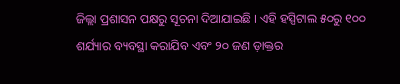ଜିଲ୍ଲା ପ୍ରଶାସନ ପକ୍ଷରୁ ସୂଚନା ଦିଆଯାଇଛି । ଏହି ହସ୍ପିଟାଲ ୫୦ରୁ ୧୦୦ ଶର୍ଯ୍ୟାର ବ୍ୟବସ୍ଥା କରାଯିବ ଏବଂ ୨୦ ଜଣ ଡ଼ାକ୍ତର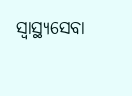ସ୍ୱାସ୍ଥ୍ୟସେବା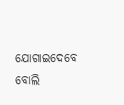ଯୋଗାଇଦେବେ ବୋଲି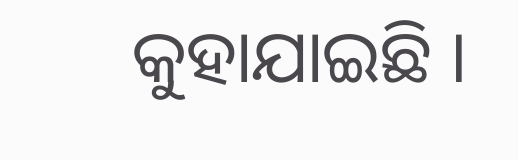କୁହାଯାଇଛି ।